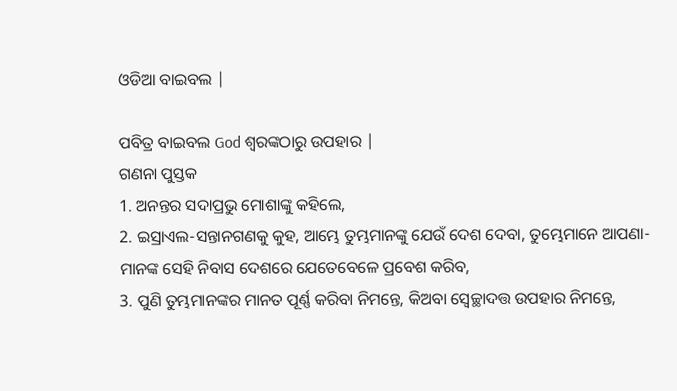ଓଡିଆ ବାଇବଲ |

ପବିତ୍ର ବାଇବଲ God ଶ୍ବରଙ୍କଠାରୁ ଉପହାର |
ଗଣନା ପୁସ୍ତକ
1. ଅନନ୍ତର ସଦାପ୍ରଭୁ ମୋଶାଙ୍କୁ କହିଲେ,
2. ଇସ୍ରାଏଲ-ସନ୍ତାନଗଣକୁ କୁହ, ଆମ୍ଭେ ତୁମ୍ଭମାନଙ୍କୁ ଯେଉଁ ଦେଶ ଦେବା, ତୁମ୍ଭେମାନେ ଆପଣା-ମାନଙ୍କ ସେହି ନିବାସ ଦେଶରେ ଯେତେବେଳେ ପ୍ରବେଶ କରିବ,
3. ପୁଣି ତୁମ୍ଭମାନଙ୍କର ମାନତ ପୂର୍ଣ୍ଣ କରିବା ନିମନ୍ତେ, କିଅବା ସ୍ଵେଚ୍ଛାଦତ୍ତ ଉପହାର ନିମନ୍ତେ,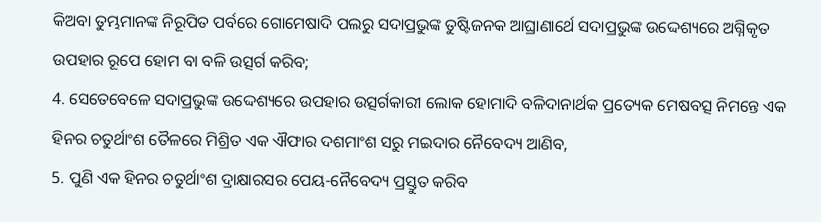କିଅବା ତୁମ୍ଭମାନଙ୍କ ନିରୂପିତ ପର୍ବରେ ଗୋମେଷାଦି ପଲରୁ ସଦାପ୍ରଭୁଙ୍କ ତୁଷ୍ଟିଜନକ ଆଘ୍ରାଣାର୍ଥେ ସଦାପ୍ରଭୁଙ୍କ ଉଦ୍ଦେଶ୍ୟରେ ଅଗ୍ନିକୃତ ଉପହାର ରୂପେ ହୋମ ବା ବଳି ଉତ୍ସର୍ଗ କରିବ;
4. ସେତେବେଳେ ସଦାପ୍ରଭୁଙ୍କ ଉଦ୍ଦେଶ୍ୟରେ ଉପହାର ଉତ୍ସର୍ଗକାରୀ ଲୋକ ହୋମାଦି ବଳିଦାନାର୍ଥକ ପ୍ରତ୍ୟେକ ମେଷବତ୍ସ ନିମନ୍ତେ ଏକ ହିନର ଚତୁର୍ଥାଂଶ ତୈଳରେ ମିଶ୍ରିତ ଏକ ଐଫାର ଦଶମାଂଶ ସରୁ ମଇଦାର ନୈବେଦ୍ୟ ଆଣିବ,
5. ପୁଣି ଏକ ହିନର ଚତୁର୍ଥାଂଶ ଦ୍ରାକ୍ଷାରସର ପେୟ-ନୈବେଦ୍ୟ ପ୍ରସ୍ତୁତ କରିବ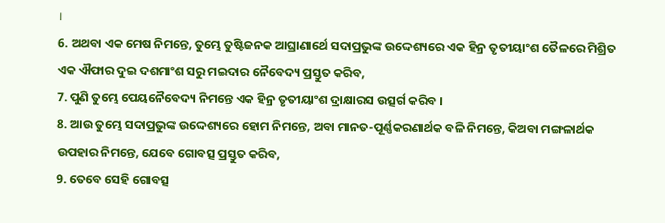।
6. ଅଥବା ଏକ ମେଷ ନିମନ୍ତେ, ତୁମ୍ଭେ ତୁଷ୍ଟିଜନକ ଆଘ୍ରାଣାର୍ଥେ ସଦାପ୍ରଭୁଙ୍କ ଉଦ୍ଦେଶ୍ୟରେ ଏକ ହିନ୍ର ତୃତୀୟାଂଶ ତୈଳରେ ମିଶ୍ରିତ ଏକ ଐଫାର ଦୁଇ ଦଶମାଂଶ ସରୁ ମଇଦାର ନୈବେଦ୍ୟ ପ୍ରସ୍ତୁତ କରିବ,
7. ପୁଣି ତୁମ୍ଭେ ପେୟନୈବେଦ୍ୟ ନିମନ୍ତେ ଏକ ହିନ୍ର ତୃତୀୟାଂଶ ଦ୍ରାକ୍ଷାରସ ଉତ୍ସର୍ଗ କରିବ ।
8. ଆଉ ତୁମ୍ଭେ ସଦାପ୍ରଭୁଙ୍କ ଉଦ୍ଦେଶ୍ୟରେ ହୋମ ନିମନ୍ତେ, ଅବା ମାନତ-ପୂର୍ଣ୍ଣକରଣାର୍ଥକ ବଳି ନିମନ୍ତେ, କିଅବା ମଙ୍ଗଳାର୍ଥକ ଉପହାର ନିମନ୍ତେ, ଯେବେ ଗୋବତ୍ସ ପ୍ରସ୍ତୁତ କରିବ,
9. ତେବେ ସେହି ଗୋବତ୍ସ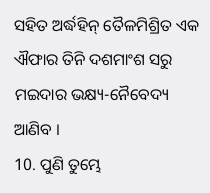ସହିତ ଅର୍ଦ୍ଧହିନ୍ ତୈଳମିଶ୍ରିତ ଏକ ଐଫାର ତିନି ଦଶମାଂଶ ସରୁ ମଇଦାର ଭକ୍ଷ୍ୟ-ନୈବେଦ୍ୟ ଆଣିବ ।
10. ପୁଣି ତୁମ୍ଭେ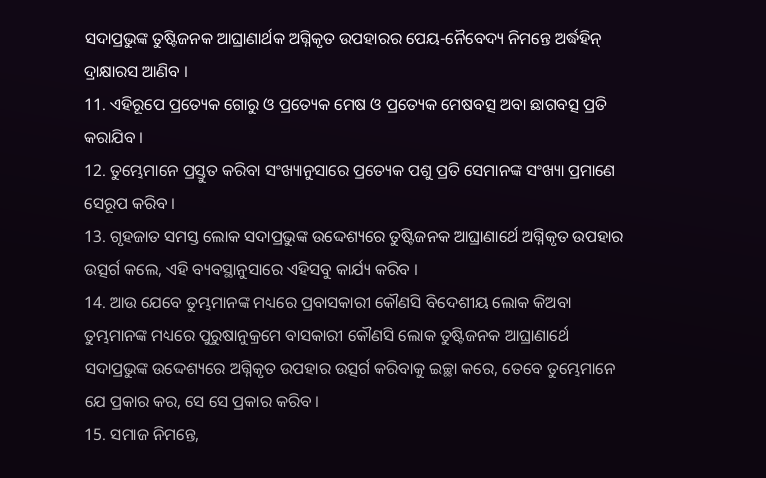ସଦାପ୍ରଭୁଙ୍କ ତୁଷ୍ଟିଜନକ ଆଘ୍ରାଣାର୍ଥକ ଅଗ୍ନିକୃତ ଉପହାରର ପେୟ-ନୈବେଦ୍ୟ ନିମନ୍ତେ ଅର୍ଦ୍ଧହିନ୍ ଦ୍ରାକ୍ଷାରସ ଆଣିବ ।
11. ଏହିରୂପେ ପ୍ରତ୍ୟେକ ଗୋରୁ ଓ ପ୍ରତ୍ୟେକ ମେଷ ଓ ପ୍ରତ୍ୟେକ ମେଷବତ୍ସ ଅବା ଛାଗବତ୍ସ ପ୍ରତି କରାଯିବ ।
12. ତୁମ୍ଭେମାନେ ପ୍ରସ୍ତୁତ କରିବା ସଂଖ୍ୟାନୁସାରେ ପ୍ରତ୍ୟେକ ପଶୁ ପ୍ରତି ସେମାନଙ୍କ ସଂଖ୍ୟା ପ୍ରମାଣେ ସେରୂପ କରିବ ।
13. ଗୃହଜାତ ସମସ୍ତ ଲୋକ ସଦାପ୍ରଭୁଙ୍କ ଉଦ୍ଦେଶ୍ୟରେ ତୁଷ୍ଟିଜନକ ଆଘ୍ରାଣାର୍ଥେ ଅଗ୍ନିକୃତ ଉପହାର ଉତ୍ସର୍ଗ କଲେ, ଏହି ବ୍ୟବସ୍ଥାନୁସାରେ ଏହିସବୁ କାର୍ଯ୍ୟ କରିବ ।
14. ଆଉ ଯେବେ ତୁମ୍ଭମାନଙ୍କ ମଧ୍ୟରେ ପ୍ରବାସକାରୀ କୌଣସି ବିଦେଶୀୟ ଲୋକ କିଅବା ତୁମ୍ଭମାନଙ୍କ ମଧ୍ୟରେ ପୁରୁଷାନୁକ୍ରମେ ବାସକାରୀ କୌଣସି ଲୋକ ତୁଷ୍ଟିଜନକ ଆଘ୍ରାଣାର୍ଥେ ସଦାପ୍ରଭୁଙ୍କ ଉଦ୍ଦେଶ୍ୟରେ ଅଗ୍ନିକୃତ ଉପହାର ଉତ୍ସର୍ଗ କରିବାକୁ ଇଚ୍ଛା କରେ, ତେବେ ତୁମ୍ଭେମାନେ ଯେ ପ୍ରକାର କର, ସେ ସେ ପ୍ରକାର କରିବ ।
15. ସମାଜ ନିମନ୍ତେ,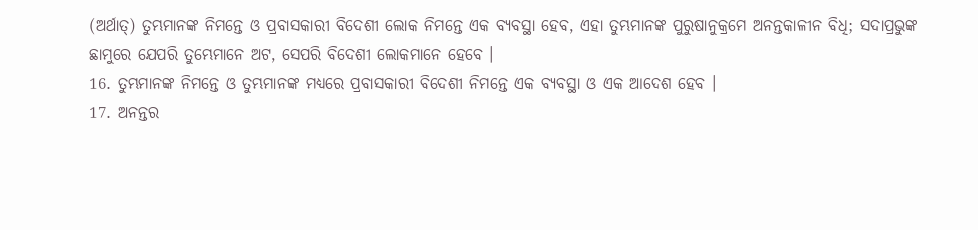(ଅର୍ଥାତ୍) ତୁମ୍ଭମାନଙ୍କ ନିମନ୍ତେ ଓ ପ୍ରବାସକାରୀ ବିଦେଶୀ ଲୋକ ନିମନ୍ତେ ଏକ ବ୍ୟବସ୍ଥା ହେବ, ଏହା ତୁମ୍ଭମାନଙ୍କ ପୁରୁଷାନୁକ୍ରମେ ଅନନ୍ତକାଳୀନ ବିଧି; ସଦାପ୍ରଭୁଙ୍କ ଛାମୁରେ ଯେପରି ତୁମ୍ଭେମାନେ ଅଟ, ସେପରି ବିଦେଶୀ ଲୋକମାନେ ହେବେ ।
16. ତୁମ୍ଭମାନଙ୍କ ନିମନ୍ତେ ଓ ତୁମ୍ଭମାନଙ୍କ ମଧ୍ୟରେ ପ୍ରବାସକାରୀ ବିଦେଶୀ ନିମନ୍ତେ ଏକ ବ୍ୟବସ୍ଥା ଓ ଏକ ଆଦେଶ ହେବ ।
17. ଅନନ୍ତର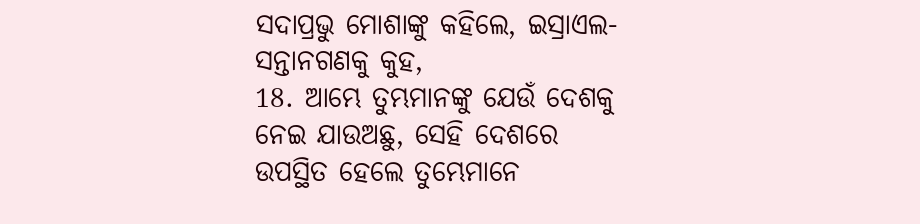ସଦାପ୍ରଭୁ ମୋଶାଙ୍କୁ କହିଲେ, ଇସ୍ରାଏଲ-ସନ୍ତାନଗଣକୁ କୁହ,
18. ଆମ୍ଭେ ତୁମ୍ଭମାନଙ୍କୁ ଯେଉଁ ଦେଶକୁ ନେଇ ଯାଉଅଛୁ, ସେହି ଦେଶରେ ଉପସ୍ଥିତ ହେଲେ ତୁମ୍ଭେମାନେ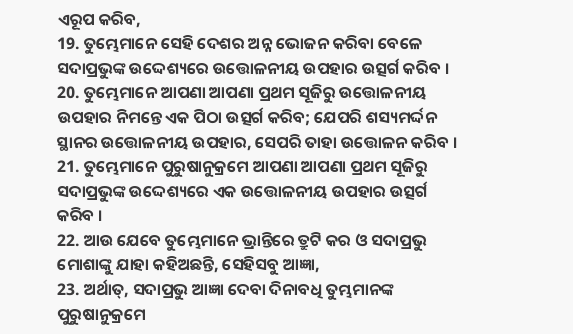ଏରୂପ କରିବ,
19. ତୁମ୍ଭେମାନେ ସେହି ଦେଶର ଅନ୍ନ ଭୋଜନ କରିବା ବେଳେ ସଦାପ୍ରଭୁଙ୍କ ଉଦ୍ଦେଶ୍ୟରେ ଉତ୍ତୋଳନୀୟ ଉପହାର ଉତ୍ସର୍ଗ କରିବ ।
20. ତୁମ୍ଭେମାନେ ଆପଣା ଆପଣା ପ୍ରଥମ ସୂଜିରୁ ଉତ୍ତୋଳନୀୟ ଉପହାର ନିମନ୍ତେ ଏକ ପିଠା ଉତ୍ସର୍ଗ କରିବ; ଯେପରି ଶସ୍ୟମର୍ଦ୍ଦନ ସ୍ଥାନର ଉତ୍ତୋଳନୀୟ ଉପହାର, ସେପରି ତାହା ଉତ୍ତୋଳନ କରିବ ।
21. ତୁମ୍ଭେମାନେ ପୁରୁଷାନୁକ୍ରମେ ଆପଣା ଆପଣା ପ୍ରଥମ ସୂଜିରୁ ସଦାପ୍ରଭୁଙ୍କ ଉଦ୍ଦେଶ୍ୟରେ ଏକ ଉତ୍ତୋଳନୀୟ ଉପହାର ଉତ୍ସର୍ଗ କରିବ ।
22. ଆଉ ଯେବେ ତୁମ୍ଭେମାନେ ଭ୍ରାନ୍ତିରେ ତ୍ରୁଟି କର ଓ ସଦାପ୍ରଭୁ ମୋଶାଙ୍କୁ ଯାହା କହିଅଛନ୍ତି, ସେହିସବୁ ଆଜ୍ଞା,
23. ଅର୍ଥାତ୍, ସଦାପ୍ରଭୁ ଆଜ୍ଞା ଦେବା ଦିନାବଧି ତୁମ୍ଭମାନଙ୍କ ପୁରୁଷାନୁକ୍ରମେ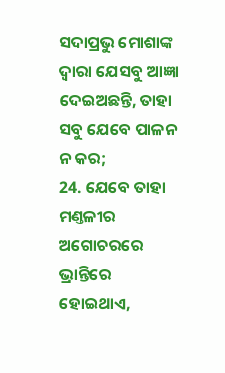ସଦାପ୍ରଭୁ ମୋଶାଙ୍କ ଦ୍ଵାରା ଯେସବୁ ଆଜ୍ଞା ଦେଇଅଛନ୍ତି, ତାହା ସବୁ ଯେବେ ପାଳନ ନ କର;
24. ଯେବେ ତାହା ମଣ୍ତଳୀର ଅଗୋଚରରେ ଭ୍ରାନ୍ତିରେ ହୋଇଥାଏ,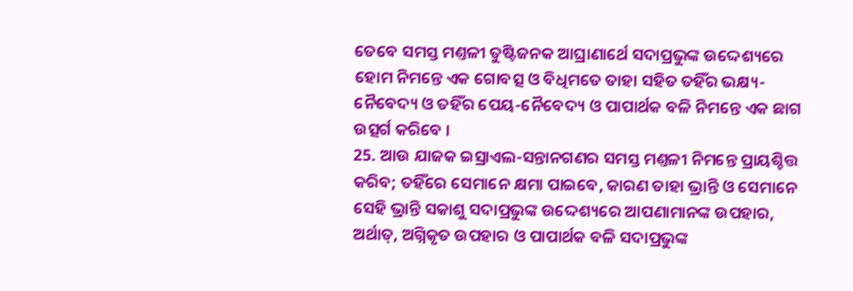ତେବେ ସମସ୍ତ ମଣ୍ତଳୀ ତୁଷ୍ଟିଜନକ ଆଘ୍ରାଣାର୍ଥେ ସଦାପ୍ରଭୁଙ୍କ ଉଦ୍ଦେଶ୍ୟରେ ହୋମ ନିମନ୍ତେ ଏକ ଗୋବତ୍ସ ଓ ବିଧିମତେ ତାହା ସହିତ ତହିଁର ଭକ୍ଷ୍ୟ-ନୈବେଦ୍ୟ ଓ ତହିଁର ପେୟ-ନୈବେଦ୍ୟ ଓ ପାପାର୍ଥକ ବଳି ନିମନ୍ତେ ଏକ ଛାଗ ଉତ୍ସର୍ଗ କରିବେ ।
25. ଆଉ ଯାଜକ ଇସ୍ରାଏଲ-ସନ୍ତାନଗଣର ସମସ୍ତ ମଣ୍ତଳୀ ନିମନ୍ତେ ପ୍ରାୟଶ୍ଚିତ୍ତ କରିବ; ତହିଁରେ ସେମାନେ କ୍ଷମା ପାଇବେ, କାରଣ ତାହା ଭ୍ରାନ୍ତି ଓ ସେମାନେ ସେହି ଭ୍ରାନ୍ତି ସକାଶୁ ସଦାପ୍ରଭୁଙ୍କ ଉଦ୍ଦେଶ୍ୟରେ ଆପଣାମାନଙ୍କ ଉପହାର, ଅର୍ଥାତ୍, ଅଗ୍ନିକୃତ ଉପହାର ଓ ପାପାର୍ଥକ ବଳି ସଦାପ୍ରଭୁଙ୍କ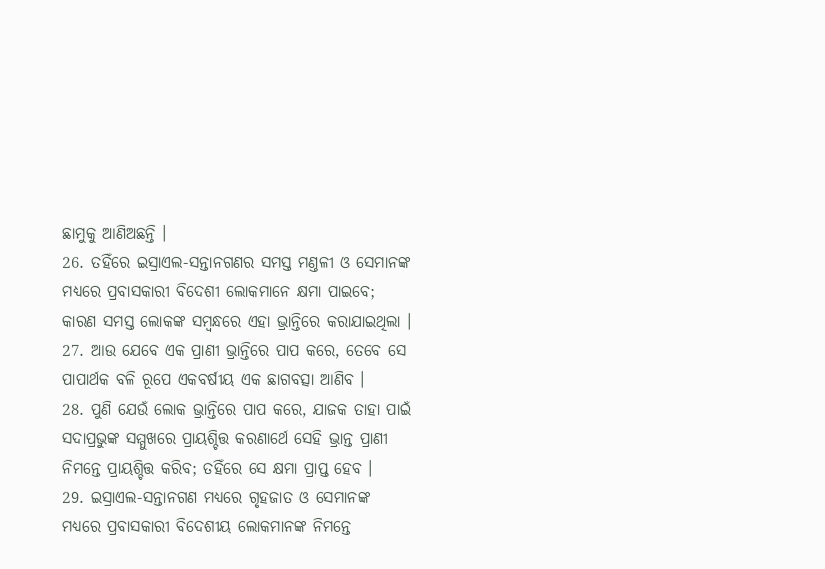ଛାମୁକୁ ଆଣିଅଛନ୍ତି ।
26. ତହିଁରେ ଇସ୍ରାଏଲ-ସନ୍ତାନଗଣର ସମସ୍ତ ମଣ୍ତଳୀ ଓ ସେମାନଙ୍କ ମଧ୍ୟରେ ପ୍ରବାସକାରୀ ବିଦେଶୀ ଲୋକମାନେ କ୍ଷମା ପାଇବେ; କାରଣ ସମସ୍ତ ଲୋକଙ୍କ ସମ୍ଵନ୍ଧରେ ଏହା ଭ୍ରାନ୍ତିରେ କରାଯାଇଥିଲା ।
27. ଆଉ ଯେବେ ଏକ ପ୍ରାଣୀ ଭ୍ରାନ୍ତିରେ ପାପ କରେ, ତେବେ ସେ ପାପାର୍ଥକ ବଳି ରୂପେ ଏକବର୍ଷୀୟ ଏକ ଛାଗବତ୍ସା ଆଣିବ ।
28. ପୁଣି ଯେଉଁ ଲୋକ ଭ୍ରାନ୍ତିରେ ପାପ କରେ, ଯାଜକ ତାହା ପାଇଁ ସଦାପ୍ରଭୁଙ୍କ ସମ୍ମୁଖରେ ପ୍ରାୟଶ୍ଚିତ୍ତ କରଣାର୍ଥେ ସେହି ଭ୍ରାନ୍ତ ପ୍ରାଣୀ ନିମନ୍ତେ ପ୍ରାୟଶ୍ଚିତ୍ତ କରିବ; ତହିଁରେ ସେ କ୍ଷମା ପ୍ରାପ୍ତ ହେବ ।
29. ଇସ୍ରାଏଲ-ସନ୍ତାନଗଣ ମଧ୍ୟରେ ଗୃହଜାତ ଓ ସେମାନଙ୍କ ମଧ୍ୟରେ ପ୍ରବାସକାରୀ ବିଦେଶୀୟ ଲୋକମାନଙ୍କ ନିମନ୍ତେ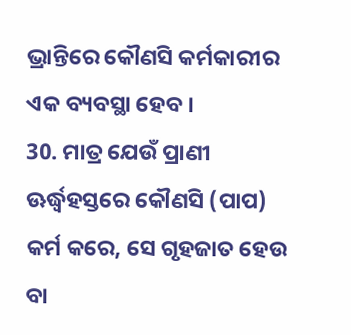ଭ୍ରାନ୍ତିରେ କୌଣସି କର୍ମକାରୀର ଏକ ବ୍ୟବସ୍ଥା ହେବ ।
30. ମାତ୍ର ଯେଉଁ ପ୍ରାଣୀ ଊର୍ଦ୍ଧ୍ଵହସ୍ତରେ କୌଣସି (ପାପ) କର୍ମ କରେ, ସେ ଗୃହଜାତ ହେଉ ବା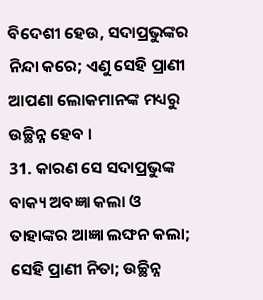ବିଦେଶୀ ହେଉ, ସଦାପ୍ରଭୁଙ୍କର ନିନ୍ଦା କରେ; ଏଣୁ ସେହି ପ୍ରାଣୀ ଆପଣା ଲୋକମାନଙ୍କ ମଧ୍ୟରୁ ଉଚ୍ଛିନ୍ନ ହେବ ।
31. କାରଣ ସେ ସଦାପ୍ରଭୁଙ୍କ ବାକ୍ୟ ଅବଜ୍ଞା କଲା ଓ ତାହାଙ୍କର ଆଜ୍ଞା ଲଙ୍ଘନ କଲା; ସେହି ପ୍ରାଣୀ ନିତା; ଉଚ୍ଛିନ୍ନ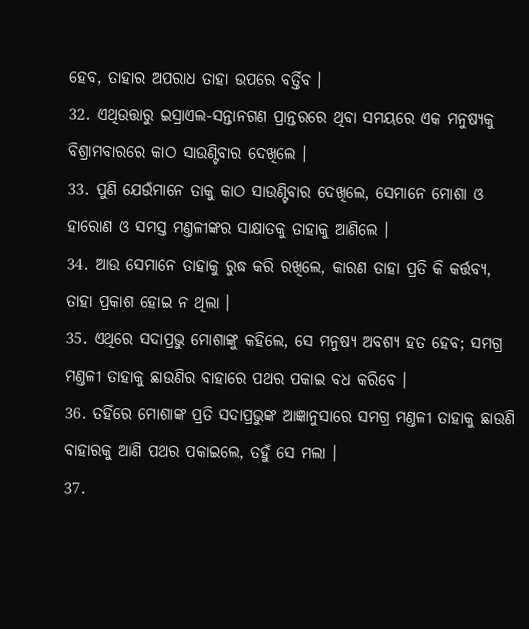ହେବ, ତାହାର ଅପରାଧ ତାହା ଉପରେ ବର୍ତ୍ତିବ ।
32. ଏଥିଉତ୍ତାରୁ ଇସ୍ରାଏଲ-ସନ୍ତାନଗଣ ପ୍ରାନ୍ତରରେ ଥିବା ସମୟରେ ଏକ ମନୁଷ୍ୟକୁ ବିଶ୍ରାମବାରରେ କାଠ ସାଉଣ୍ଟିବାର ଦେଖିଲେ ।
33. ପୁଣି ଯେଉଁମାନେ ତାକୁ କାଠ ସାଉଣ୍ଟିବାର ଦେଖିଲେ, ସେମାନେ ମୋଶା ଓ ହାରୋଣ ଓ ସମସ୍ତ ମଣ୍ତଳୀଙ୍କର ସାକ୍ଷାତକୁ ତାହାକୁ ଆଣିଲେ ।
34. ଆଉ ସେମାନେ ତାହାକୁ ରୁଦ୍ଧ କରି ରଖିଲେ, କାରଣ ତାହା ପ୍ରତି କି କର୍ତ୍ତବ୍ୟ, ତାହା ପ୍ରକାଶ ହୋଇ ନ ଥିଲା ।
35. ଏଥିରେ ସଦାପ୍ରଭୁ ମୋଶାଙ୍କୁ କହିଲେ, ସେ ମନୁଷ୍ୟ ଅବଶ୍ୟ ହତ ହେବ; ସମଗ୍ର ମଣ୍ତଳୀ ତାହାକୁ ଛାଉଣିର ବାହାରେ ପଥର ପକାଇ ବଧ କରିବେ ।
36. ତହିଁରେ ମୋଶାଙ୍କ ପ୍ରତି ସଦାପ୍ରଭୁଙ୍କ ଆଜ୍ଞାନୁସାରେ ସମଗ୍ର ମଣ୍ତଳୀ ତାହାକୁ ଛାଉଣି ବାହାରକୁ ଆଣି ପଥର ପକାଇଲେ, ତହୁଁ ସେ ମଲା ।
37.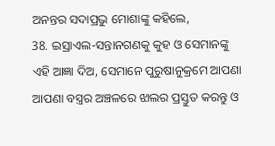ଅନନ୍ତର ସଦାପ୍ରଭୁ ମୋଶାଙ୍କୁ କହିଲେ,
38. ଇସ୍ରାଏଲ-ସନ୍ତାନଗଣକୁ କୁହ ଓ ସେମାନଙ୍କୁ ଏହି ଆଜ୍ଞା ଦିଅ, ସେମାନେ ପୁରୁଷାନୁକ୍ରମେ ଆପଣା ଆପଣା ବସ୍ତ୍ରର ଅଞ୍ଚଳରେ ଝାଲର ପ୍ରସ୍ତୁତ କରନ୍ତୁ ଓ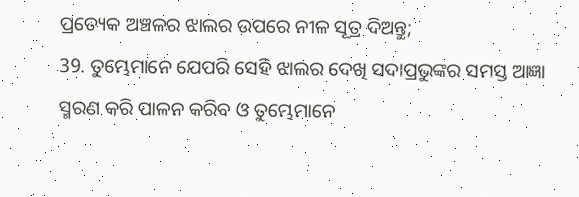ପ୍ରତ୍ୟେକ ଅଞ୍ଚଳର ଝାଲର ଉପରେ ନୀଳ ସୂତ୍ର ଦିଅନ୍ତୁ;
39. ତୁମ୍ଭେମାନେ ଯେପରି ସେହି ଝାଲର ଦେଖି ସଦାପ୍ରଭୁଙ୍କର ସମସ୍ତ ଆଜ୍ଞା ସ୍ମରଣ କରି ପାଳନ କରିବ ଓ ତୁମ୍ଭେମାନେ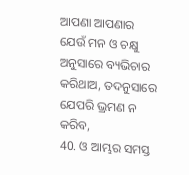ଆପଣା ଆପଣାର ଯେଉଁ ମନ ଓ ଚକ୍ଷୁ ଅନୁସାରେ ବ୍ୟଭିଚାର କରିଥାଅ, ତଦନୁସାରେ ଯେପରି ଭ୍ରମଣ ନ କରିବ,
40. ଓ ଆମ୍ଭର ସମସ୍ତ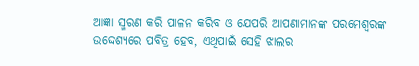ଆଜ୍ଞା ସ୍ମରଣ କରି ପାଳନ କରିବ ଓ ଯେପରି ଆପଣାମାନଙ୍କ ପରମେଶ୍ଵରଙ୍କ ଉଦ୍ଦେଶ୍ୟରେ ପବିତ୍ର ହେବ, ଏଥିପାଇଁ ସେହି ଝାଲର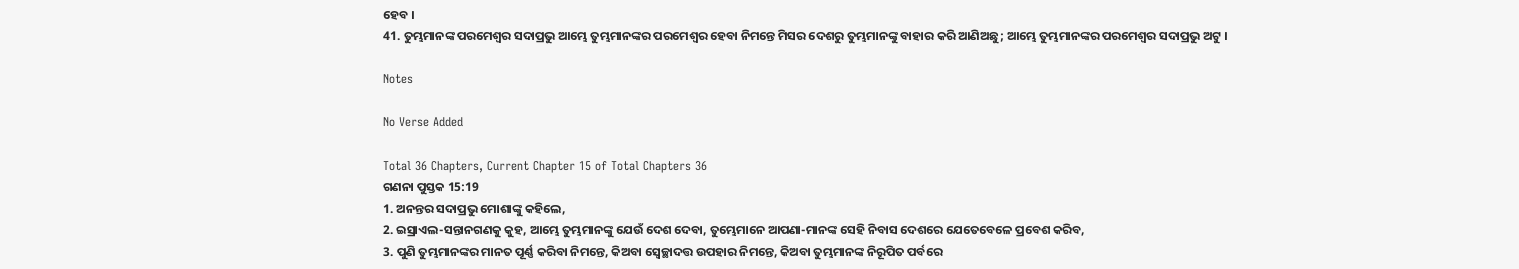ହେବ ।
41. ତୁମ୍ଭମାନଙ୍କ ପରମେଶ୍ଵର ସଦାପ୍ରଭୁ ଆମ୍ଭେ ତୁମ୍ଭମାନଙ୍କର ପରମେଶ୍ଵର ହେବା ନିମନ୍ତେ ମିସର ଦେଶରୁ ତୁମ୍ଭମାନଙ୍କୁ ବାହାର କରି ଆଣିଅଛୁ; ଆମ୍ଭେ ତୁମ୍ଭମାନଙ୍କର ପରମେଶ୍ଵର ସଦାପ୍ରଭୁ ଅଟୁ ।

Notes

No Verse Added

Total 36 Chapters, Current Chapter 15 of Total Chapters 36
ଗଣନା ପୁସ୍ତକ 15:19
1. ଅନନ୍ତର ସଦାପ୍ରଭୁ ମୋଶାଙ୍କୁ କହିଲେ,
2. ଇସ୍ରାଏଲ-ସନ୍ତାନଗଣକୁ କୁହ, ଆମ୍ଭେ ତୁମ୍ଭମାନଙ୍କୁ ଯେଉଁ ଦେଶ ଦେବା, ତୁମ୍ଭେମାନେ ଆପଣା-ମାନଙ୍କ ସେହି ନିବାସ ଦେଶରେ ଯେତେବେଳେ ପ୍ରବେଶ କରିବ,
3. ପୁଣି ତୁମ୍ଭମାନଙ୍କର ମାନତ ପୂର୍ଣ୍ଣ କରିବା ନିମନ୍ତେ, କିଅବା ସ୍ଵେଚ୍ଛାଦତ୍ତ ଉପହାର ନିମନ୍ତେ, କିଅବା ତୁମ୍ଭମାନଙ୍କ ନିରୂପିତ ପର୍ବରେ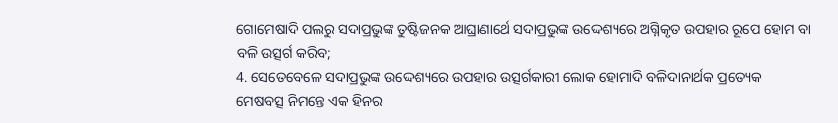ଗୋମେଷାଦି ପଲରୁ ସଦାପ୍ରଭୁଙ୍କ ତୁଷ୍ଟିଜନକ ଆଘ୍ରାଣାର୍ଥେ ସଦାପ୍ରଭୁଙ୍କ ଉଦ୍ଦେଶ୍ୟରେ ଅଗ୍ନିକୃତ ଉପହାର ରୂପେ ହୋମ ବା ବଳି ଉତ୍ସର୍ଗ କରିବ;
4. ସେତେବେଳେ ସଦାପ୍ରଭୁଙ୍କ ଉଦ୍ଦେଶ୍ୟରେ ଉପହାର ଉତ୍ସର୍ଗକାରୀ ଲୋକ ହୋମାଦି ବଳିଦାନାର୍ଥକ ପ୍ରତ୍ୟେକ ମେଷବତ୍ସ ନିମନ୍ତେ ଏକ ହିନର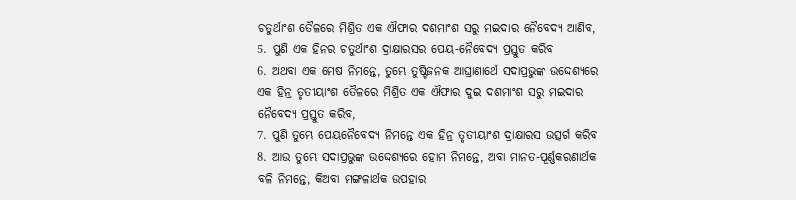ଚତୁର୍ଥାଂଶ ତୈଳରେ ମିଶ୍ରିତ ଏକ ଐଫାର ଦଶମାଂଶ ସରୁ ମଇଦାର ନୈବେଦ୍ୟ ଆଣିବ,
5. ପୁଣି ଏକ ହିନର ଚତୁର୍ଥାଂଶ ଦ୍ରାକ୍ଷାରସର ପେୟ-ନୈବେଦ୍ୟ ପ୍ରସ୍ତୁତ କରିବ
6. ଅଥବା ଏକ ମେଷ ନିମନ୍ତେ, ତୁମ୍ଭେ ତୁଷ୍ଟିଜନକ ଆଘ୍ରାଣାର୍ଥେ ସଦାପ୍ରଭୁଙ୍କ ଉଦ୍ଦେଶ୍ୟରେ ଏକ ହିନ୍ର ତୃତୀୟାଂଶ ତୈଳରେ ମିଶ୍ରିତ ଏକ ଐଫାର ଦୁଇ ଦଶମାଂଶ ସରୁ ମଇଦାର ନୈବେଦ୍ୟ ପ୍ରସ୍ତୁତ କରିବ,
7. ପୁଣି ତୁମ୍ଭେ ପେୟନୈବେଦ୍ୟ ନିମନ୍ତେ ଏକ ହିନ୍ର ତୃତୀୟାଂଶ ଦ୍ରାକ୍ଷାରସ ଉତ୍ସର୍ଗ କରିବ
8. ଆଉ ତୁମ୍ଭେ ସଦାପ୍ରଭୁଙ୍କ ଉଦ୍ଦେଶ୍ୟରେ ହୋମ ନିମନ୍ତେ, ଅବା ମାନତ-ପୂର୍ଣ୍ଣକରଣାର୍ଥକ ବଳି ନିମନ୍ତେ, କିଅବା ମଙ୍ଗଳାର୍ଥକ ଉପହାର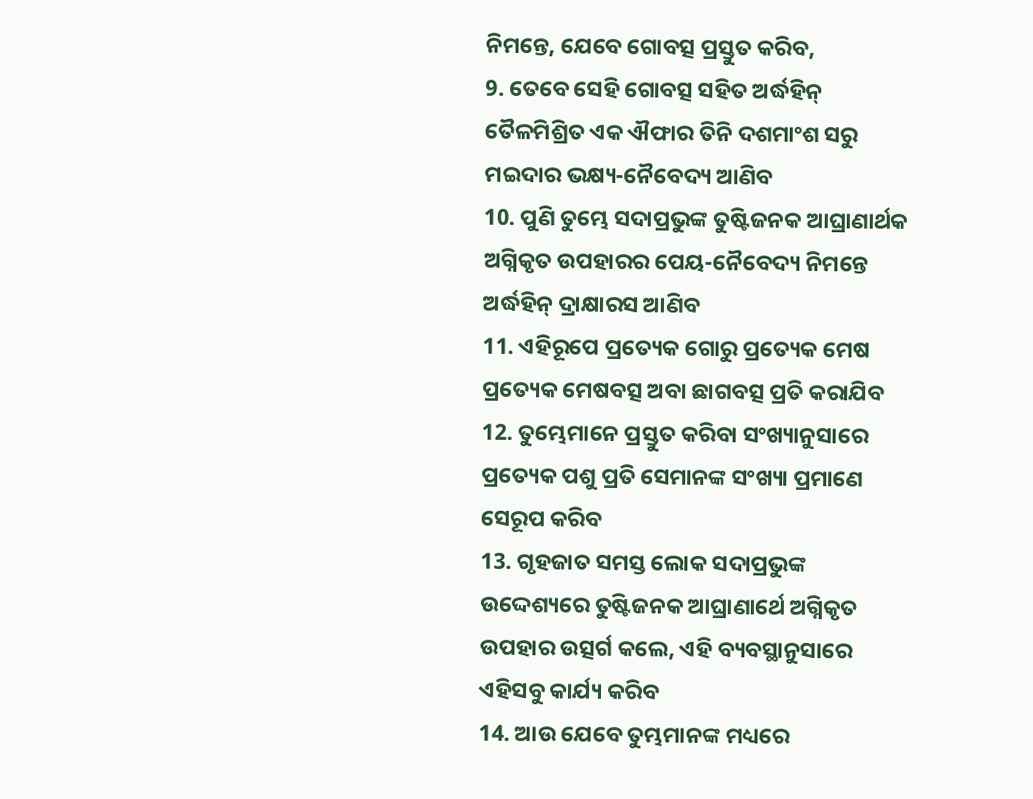ନିମନ୍ତେ, ଯେବେ ଗୋବତ୍ସ ପ୍ରସ୍ତୁତ କରିବ,
9. ତେବେ ସେହି ଗୋବତ୍ସ ସହିତ ଅର୍ଦ୍ଧହିନ୍ ତୈଳମିଶ୍ରିତ ଏକ ଐଫାର ତିନି ଦଶମାଂଶ ସରୁ ମଇଦାର ଭକ୍ଷ୍ୟ-ନୈବେଦ୍ୟ ଆଣିବ
10. ପୁଣି ତୁମ୍ଭେ ସଦାପ୍ରଭୁଙ୍କ ତୁଷ୍ଟିଜନକ ଆଘ୍ରାଣାର୍ଥକ ଅଗ୍ନିକୃତ ଉପହାରର ପେୟ-ନୈବେଦ୍ୟ ନିମନ୍ତେ ଅର୍ଦ୍ଧହିନ୍ ଦ୍ରାକ୍ଷାରସ ଆଣିବ
11. ଏହିରୂପେ ପ୍ରତ୍ୟେକ ଗୋରୁ ପ୍ରତ୍ୟେକ ମେଷ ପ୍ରତ୍ୟେକ ମେଷବତ୍ସ ଅବା ଛାଗବତ୍ସ ପ୍ରତି କରାଯିବ
12. ତୁମ୍ଭେମାନେ ପ୍ରସ୍ତୁତ କରିବା ସଂଖ୍ୟାନୁସାରେ ପ୍ରତ୍ୟେକ ପଶୁ ପ୍ରତି ସେମାନଙ୍କ ସଂଖ୍ୟା ପ୍ରମାଣେ ସେରୂପ କରିବ
13. ଗୃହଜାତ ସମସ୍ତ ଲୋକ ସଦାପ୍ରଭୁଙ୍କ ଉଦ୍ଦେଶ୍ୟରେ ତୁଷ୍ଟିଜନକ ଆଘ୍ରାଣାର୍ଥେ ଅଗ୍ନିକୃତ ଉପହାର ଉତ୍ସର୍ଗ କଲେ, ଏହି ବ୍ୟବସ୍ଥାନୁସାରେ ଏହିସବୁ କାର୍ଯ୍ୟ କରିବ
14. ଆଉ ଯେବେ ତୁମ୍ଭମାନଙ୍କ ମଧ୍ୟରେ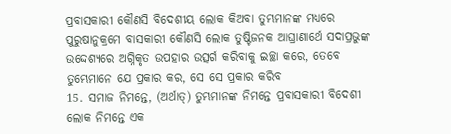ପ୍ରବାସକାରୀ କୌଣସି ବିଦେଶୀୟ ଲୋକ କିଅବା ତୁମ୍ଭମାନଙ୍କ ମଧ୍ୟରେ ପୁରୁଷାନୁକ୍ରମେ ବାସକାରୀ କୌଣସି ଲୋକ ତୁଷ୍ଟିଜନକ ଆଘ୍ରାଣାର୍ଥେ ସଦାପ୍ରଭୁଙ୍କ ଉଦ୍ଦେଶ୍ୟରେ ଅଗ୍ନିକୃତ ଉପହାର ଉତ୍ସର୍ଗ କରିବାକୁ ଇଚ୍ଛା କରେ, ତେବେ ତୁମ୍ଭେମାନେ ଯେ ପ୍ରକାର କର, ସେ ସେ ପ୍ରକାର କରିବ
15. ସମାଜ ନିମନ୍ତେ, (ଅର୍ଥାତ୍) ତୁମ୍ଭମାନଙ୍କ ନିମନ୍ତେ ପ୍ରବାସକାରୀ ବିଦେଶୀ ଲୋକ ନିମନ୍ତେ ଏକ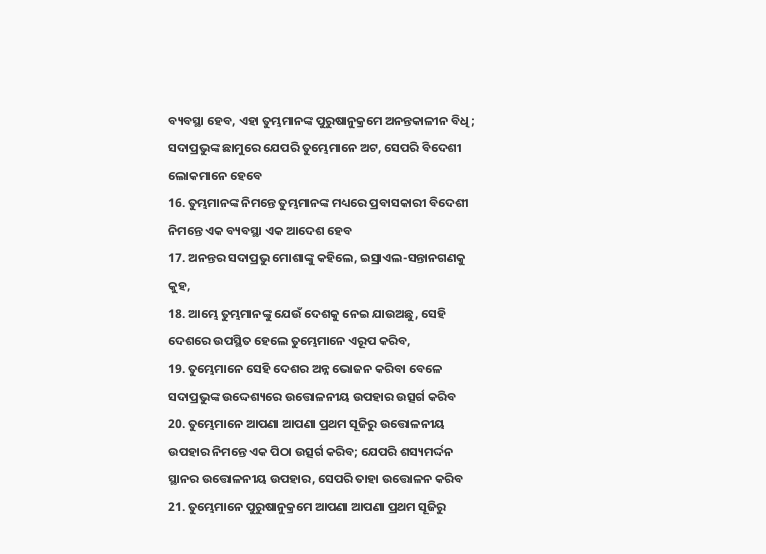ବ୍ୟବସ୍ଥା ହେବ, ଏହା ତୁମ୍ଭମାନଙ୍କ ପୁରୁଷାନୁକ୍ରମେ ଅନନ୍ତକାଳୀନ ବିଧି; ସଦାପ୍ରଭୁଙ୍କ ଛାମୁରେ ଯେପରି ତୁମ୍ଭେମାନେ ଅଟ, ସେପରି ବିଦେଶୀ ଲୋକମାନେ ହେବେ
16. ତୁମ୍ଭମାନଙ୍କ ନିମନ୍ତେ ତୁମ୍ଭମାନଙ୍କ ମଧ୍ୟରେ ପ୍ରବାସକାରୀ ବିଦେଶୀ ନିମନ୍ତେ ଏକ ବ୍ୟବସ୍ଥା ଏକ ଆଦେଶ ହେବ
17. ଅନନ୍ତର ସଦାପ୍ରଭୁ ମୋଶାଙ୍କୁ କହିଲେ, ଇସ୍ରାଏଲ-ସନ୍ତାନଗଣକୁ କୁହ,
18. ଆମ୍ଭେ ତୁମ୍ଭମାନଙ୍କୁ ଯେଉଁ ଦେଶକୁ ନେଇ ଯାଉଅଛୁ, ସେହି ଦେଶରେ ଉପସ୍ଥିତ ହେଲେ ତୁମ୍ଭେମାନେ ଏରୂପ କରିବ,
19. ତୁମ୍ଭେମାନେ ସେହି ଦେଶର ଅନ୍ନ ଭୋଜନ କରିବା ବେଳେ ସଦାପ୍ରଭୁଙ୍କ ଉଦ୍ଦେଶ୍ୟରେ ଉତ୍ତୋଳନୀୟ ଉପହାର ଉତ୍ସର୍ଗ କରିବ
20. ତୁମ୍ଭେମାନେ ଆପଣା ଆପଣା ପ୍ରଥମ ସୂଜିରୁ ଉତ୍ତୋଳନୀୟ ଉପହାର ନିମନ୍ତେ ଏକ ପିଠା ଉତ୍ସର୍ଗ କରିବ; ଯେପରି ଶସ୍ୟମର୍ଦ୍ଦନ ସ୍ଥାନର ଉତ୍ତୋଳନୀୟ ଉପହାର, ସେପରି ତାହା ଉତ୍ତୋଳନ କରିବ
21. ତୁମ୍ଭେମାନେ ପୁରୁଷାନୁକ୍ରମେ ଆପଣା ଆପଣା ପ୍ରଥମ ସୂଜିରୁ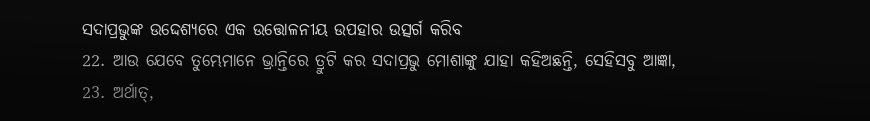ସଦାପ୍ରଭୁଙ୍କ ଉଦ୍ଦେଶ୍ୟରେ ଏକ ଉତ୍ତୋଳନୀୟ ଉପହାର ଉତ୍ସର୍ଗ କରିବ
22. ଆଉ ଯେବେ ତୁମ୍ଭେମାନେ ଭ୍ରାନ୍ତିରେ ତ୍ରୁଟି କର ସଦାପ୍ରଭୁ ମୋଶାଙ୍କୁ ଯାହା କହିଅଛନ୍ତି, ସେହିସବୁ ଆଜ୍ଞା,
23. ଅର୍ଥାତ୍,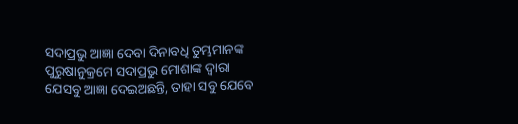ସଦାପ୍ରଭୁ ଆଜ୍ଞା ଦେବା ଦିନାବଧି ତୁମ୍ଭମାନଙ୍କ ପୁରୁଷାନୁକ୍ରମେ ସଦାପ୍ରଭୁ ମୋଶାଙ୍କ ଦ୍ଵାରା ଯେସବୁ ଆଜ୍ଞା ଦେଇଅଛନ୍ତି, ତାହା ସବୁ ଯେବେ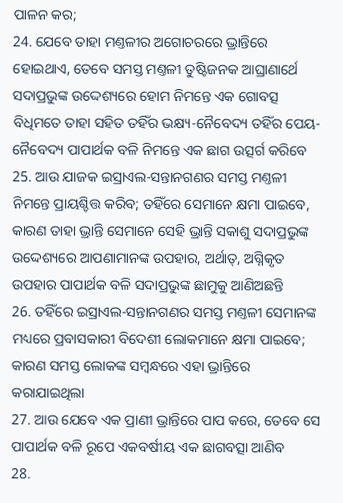ପାଳନ କର;
24. ଯେବେ ତାହା ମଣ୍ତଳୀର ଅଗୋଚରରେ ଭ୍ରାନ୍ତିରେ ହୋଇଥାଏ, ତେବେ ସମସ୍ତ ମଣ୍ତଳୀ ତୁଷ୍ଟିଜନକ ଆଘ୍ରାଣାର୍ଥେ ସଦାପ୍ରଭୁଙ୍କ ଉଦ୍ଦେଶ୍ୟରେ ହୋମ ନିମନ୍ତେ ଏକ ଗୋବତ୍ସ ବିଧିମତେ ତାହା ସହିତ ତହିଁର ଭକ୍ଷ୍ୟ-ନୈବେଦ୍ୟ ତହିଁର ପେୟ-ନୈବେଦ୍ୟ ପାପାର୍ଥକ ବଳି ନିମନ୍ତେ ଏକ ଛାଗ ଉତ୍ସର୍ଗ କରିବେ
25. ଆଉ ଯାଜକ ଇସ୍ରାଏଲ-ସନ୍ତାନଗଣର ସମସ୍ତ ମଣ୍ତଳୀ ନିମନ୍ତେ ପ୍ରାୟଶ୍ଚିତ୍ତ କରିବ; ତହିଁରେ ସେମାନେ କ୍ଷମା ପାଇବେ, କାରଣ ତାହା ଭ୍ରାନ୍ତି ସେମାନେ ସେହି ଭ୍ରାନ୍ତି ସକାଶୁ ସଦାପ୍ରଭୁଙ୍କ ଉଦ୍ଦେଶ୍ୟରେ ଆପଣାମାନଙ୍କ ଉପହାର, ଅର୍ଥାତ୍, ଅଗ୍ନିକୃତ ଉପହାର ପାପାର୍ଥକ ବଳି ସଦାପ୍ରଭୁଙ୍କ ଛାମୁକୁ ଆଣିଅଛନ୍ତି
26. ତହିଁରେ ଇସ୍ରାଏଲ-ସନ୍ତାନଗଣର ସମସ୍ତ ମଣ୍ତଳୀ ସେମାନଙ୍କ ମଧ୍ୟରେ ପ୍ରବାସକାରୀ ବିଦେଶୀ ଲୋକମାନେ କ୍ଷମା ପାଇବେ; କାରଣ ସମସ୍ତ ଲୋକଙ୍କ ସମ୍ଵନ୍ଧରେ ଏହା ଭ୍ରାନ୍ତିରେ କରାଯାଇଥିଲା
27. ଆଉ ଯେବେ ଏକ ପ୍ରାଣୀ ଭ୍ରାନ୍ତିରେ ପାପ କରେ, ତେବେ ସେ ପାପାର୍ଥକ ବଳି ରୂପେ ଏକବର୍ଷୀୟ ଏକ ଛାଗବତ୍ସା ଆଣିବ
28.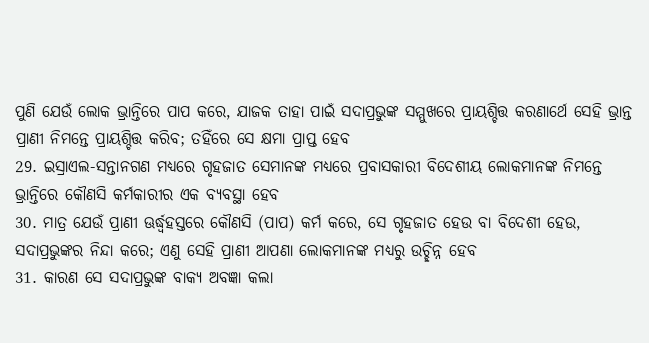ପୁଣି ଯେଉଁ ଲୋକ ଭ୍ରାନ୍ତିରେ ପାପ କରେ, ଯାଜକ ତାହା ପାଇଁ ସଦାପ୍ରଭୁଙ୍କ ସମ୍ମୁଖରେ ପ୍ରାୟଶ୍ଚିତ୍ତ କରଣାର୍ଥେ ସେହି ଭ୍ରାନ୍ତ ପ୍ରାଣୀ ନିମନ୍ତେ ପ୍ରାୟଶ୍ଚିତ୍ତ କରିବ; ତହିଁରେ ସେ କ୍ଷମା ପ୍ରାପ୍ତ ହେବ
29. ଇସ୍ରାଏଲ-ସନ୍ତାନଗଣ ମଧ୍ୟରେ ଗୃହଜାତ ସେମାନଙ୍କ ମଧ୍ୟରେ ପ୍ରବାସକାରୀ ବିଦେଶୀୟ ଲୋକମାନଙ୍କ ନିମନ୍ତେ ଭ୍ରାନ୍ତିରେ କୌଣସି କର୍ମକାରୀର ଏକ ବ୍ୟବସ୍ଥା ହେବ
30. ମାତ୍ର ଯେଉଁ ପ୍ରାଣୀ ଊର୍ଦ୍ଧ୍ଵହସ୍ତରେ କୌଣସି (ପାପ) କର୍ମ କରେ, ସେ ଗୃହଜାତ ହେଉ ବା ବିଦେଶୀ ହେଉ, ସଦାପ୍ରଭୁଙ୍କର ନିନ୍ଦା କରେ; ଏଣୁ ସେହି ପ୍ରାଣୀ ଆପଣା ଲୋକମାନଙ୍କ ମଧ୍ୟରୁ ଉଚ୍ଛିନ୍ନ ହେବ
31. କାରଣ ସେ ସଦାପ୍ରଭୁଙ୍କ ବାକ୍ୟ ଅବଜ୍ଞା କଲା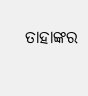ତାହାଙ୍କର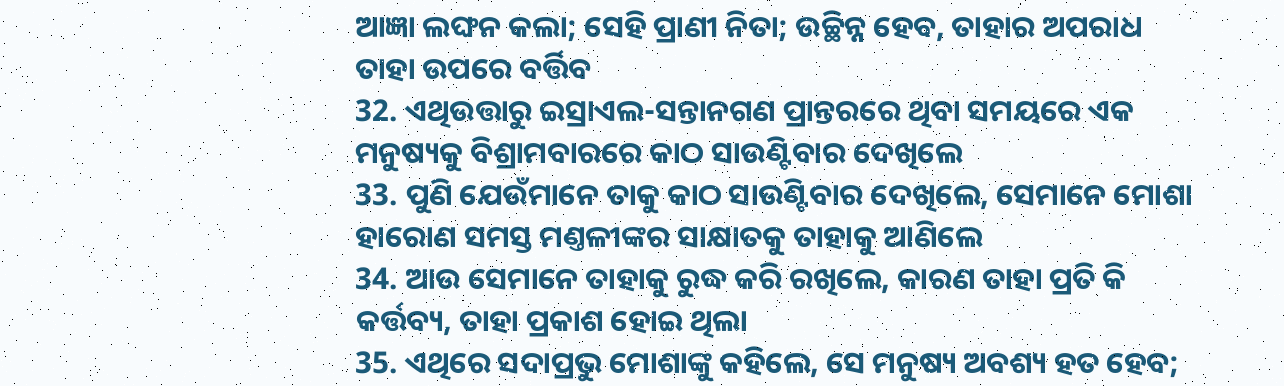ଆଜ୍ଞା ଲଙ୍ଘନ କଲା; ସେହି ପ୍ରାଣୀ ନିତା; ଉଚ୍ଛିନ୍ନ ହେବ, ତାହାର ଅପରାଧ ତାହା ଉପରେ ବର୍ତ୍ତିବ
32. ଏଥିଉତ୍ତାରୁ ଇସ୍ରାଏଲ-ସନ୍ତାନଗଣ ପ୍ରାନ୍ତରରେ ଥିବା ସମୟରେ ଏକ ମନୁଷ୍ୟକୁ ବିଶ୍ରାମବାରରେ କାଠ ସାଉଣ୍ଟିବାର ଦେଖିଲେ
33. ପୁଣି ଯେଉଁମାନେ ତାକୁ କାଠ ସାଉଣ୍ଟିବାର ଦେଖିଲେ, ସେମାନେ ମୋଶା ହାରୋଣ ସମସ୍ତ ମଣ୍ତଳୀଙ୍କର ସାକ୍ଷାତକୁ ତାହାକୁ ଆଣିଲେ
34. ଆଉ ସେମାନେ ତାହାକୁ ରୁଦ୍ଧ କରି ରଖିଲେ, କାରଣ ତାହା ପ୍ରତି କି କର୍ତ୍ତବ୍ୟ, ତାହା ପ୍ରକାଶ ହୋଇ ଥିଲା
35. ଏଥିରେ ସଦାପ୍ରଭୁ ମୋଶାଙ୍କୁ କହିଲେ, ସେ ମନୁଷ୍ୟ ଅବଶ୍ୟ ହତ ହେବ;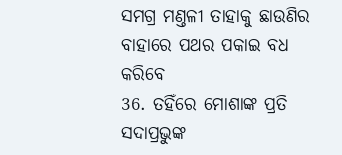ସମଗ୍ର ମଣ୍ତଳୀ ତାହାକୁ ଛାଉଣିର ବାହାରେ ପଥର ପକାଇ ବଧ କରିବେ
36. ତହିଁରେ ମୋଶାଙ୍କ ପ୍ରତି ସଦାପ୍ରଭୁଙ୍କ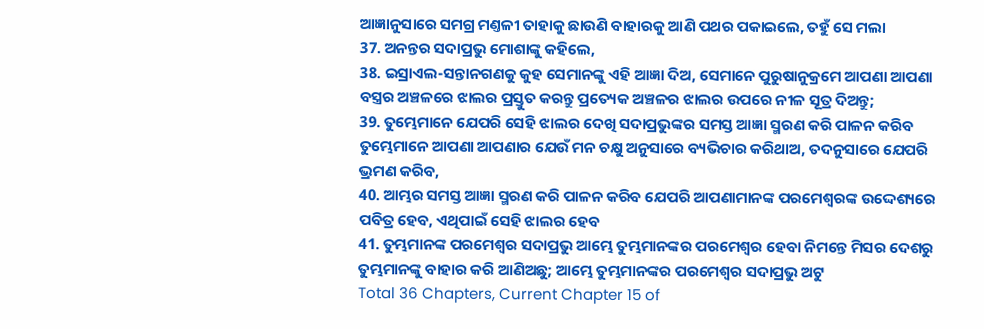ଆଜ୍ଞାନୁସାରେ ସମଗ୍ର ମଣ୍ତଳୀ ତାହାକୁ ଛାଉଣି ବାହାରକୁ ଆଣି ପଥର ପକାଇଲେ, ତହୁଁ ସେ ମଲା
37. ଅନନ୍ତର ସଦାପ୍ରଭୁ ମୋଶାଙ୍କୁ କହିଲେ,
38. ଇସ୍ରାଏଲ-ସନ୍ତାନଗଣକୁ କୁହ ସେମାନଙ୍କୁ ଏହି ଆଜ୍ଞା ଦିଅ, ସେମାନେ ପୁରୁଷାନୁକ୍ରମେ ଆପଣା ଆପଣା ବସ୍ତ୍ରର ଅଞ୍ଚଳରେ ଝାଲର ପ୍ରସ୍ତୁତ କରନ୍ତୁ ପ୍ରତ୍ୟେକ ଅଞ୍ଚଳର ଝାଲର ଉପରେ ନୀଳ ସୂତ୍ର ଦିଅନ୍ତୁ;
39. ତୁମ୍ଭେମାନେ ଯେପରି ସେହି ଝାଲର ଦେଖି ସଦାପ୍ରଭୁଙ୍କର ସମସ୍ତ ଆଜ୍ଞା ସ୍ମରଣ କରି ପାଳନ କରିବ ତୁମ୍ଭେମାନେ ଆପଣା ଆପଣାର ଯେଉଁ ମନ ଚକ୍ଷୁ ଅନୁସାରେ ବ୍ୟଭିଚାର କରିଥାଅ, ତଦନୁସାରେ ଯେପରି ଭ୍ରମଣ କରିବ,
40. ଆମ୍ଭର ସମସ୍ତ ଆଜ୍ଞା ସ୍ମରଣ କରି ପାଳନ କରିବ ଯେପରି ଆପଣାମାନଙ୍କ ପରମେଶ୍ଵରଙ୍କ ଉଦ୍ଦେଶ୍ୟରେ ପବିତ୍ର ହେବ, ଏଥିପାଇଁ ସେହି ଝାଲର ହେବ
41. ତୁମ୍ଭମାନଙ୍କ ପରମେଶ୍ଵର ସଦାପ୍ରଭୁ ଆମ୍ଭେ ତୁମ୍ଭମାନଙ୍କର ପରମେଶ୍ଵର ହେବା ନିମନ୍ତେ ମିସର ଦେଶରୁ ତୁମ୍ଭମାନଙ୍କୁ ବାହାର କରି ଆଣିଅଛୁ; ଆମ୍ଭେ ତୁମ୍ଭମାନଙ୍କର ପରମେଶ୍ଵର ସଦାପ୍ରଭୁ ଅଟୁ
Total 36 Chapters, Current Chapter 15 of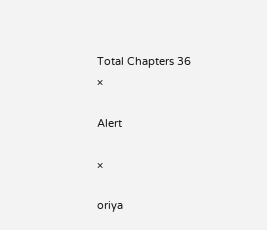Total Chapters 36
×

Alert

×

oriya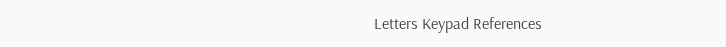Letters Keypad References